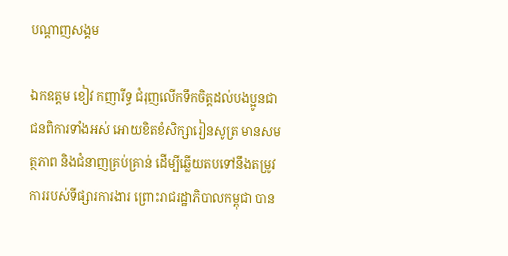បណ្តាញសង្គម

ឯកឧត្តម ខៀវ កញារីទ្ធ ជំរុញលើកទឹកចិត្តដល់បងប្អូនជាជនពិការទាំងអស់ អោយខិតខំសិក្សារៀនសូត្រ មានសមត្ថភាព និងជំនាញគ្រប់គ្រាន់ ដើម្បីឆ្លើយតបទៅនឹងតម្រូវការរបស់ទីផ្សារការងារ ព្រោះរាជរដ្ឋាភិបាលកម្ពុជា បាន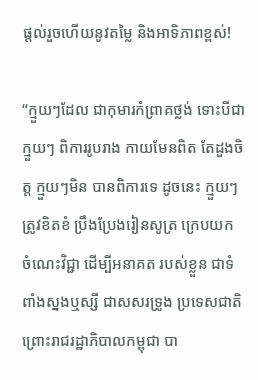ផ្តល់រួចហើយនូវតម្លៃ និងអាទិភាពខ្ពស់!

“ក្មួយៗដែល ជាកុមារកំព្រាគថ្លង់ ទោះបីជា ក្មួយៗ ពិការរូបរាង កាយមែនពិត តែដួងចិត្ត ក្មួយៗមិន បានពិការទេ ដូចនេះ ក្មួយៗត្រូវខិតខំ ប្រឹងប្រែងរៀនសូត្រ ក្រេបយក ចំណេះវិជ្ជា ដើម្បីអនាគត របស់ខ្លួន ជាទំពាំងស្នងឬស្សី ជាសសរទ្រូង ប្រទេសជាតិ ព្រោះរាជរដ្ឋាភិបាលកម្ពុជា បា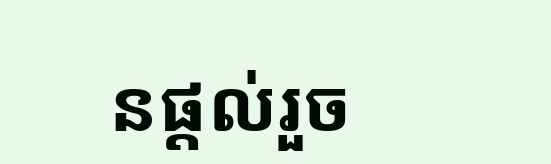នផ្តល់រួច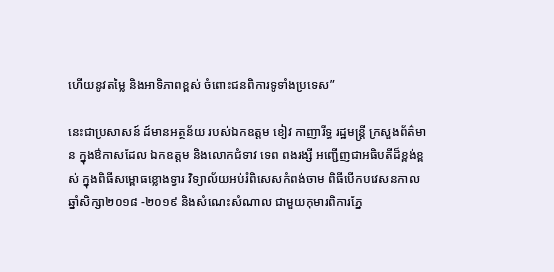ហើយនូវតម្លៃ និងអាទិភាពខ្ពស់ ចំពោះជនពិការទូទាំងប្រទេស”

នេះជាប្រសាសន៍ ដ៍មានអត្ថន័យ របស់ឯកឧត្តម ខៀវ កាញារីទ្ធ រដ្ឋមន្ត្រី ក្រសួងព័ត៌មាន ក្នុងឳកាសដែល ឯកឧត្តម និងលោកជំទាវ ទេព ពងរង្សី អញ្ជើញជាអធិបតីដ៏ខ្ពង់ខ្ពស់ ក្នុងពិធីសម្ពោធខ្លោងទ្វារ វិទ្យាល័យអប់រំពិសេសកំពង់ចាម ពិធីបើកបវេសនកាល ឆ្នាំសិក្សា២០១៨ -២០១៩ និងសំណេះសំណាល ជាមួយកុមារពិការភ្នែ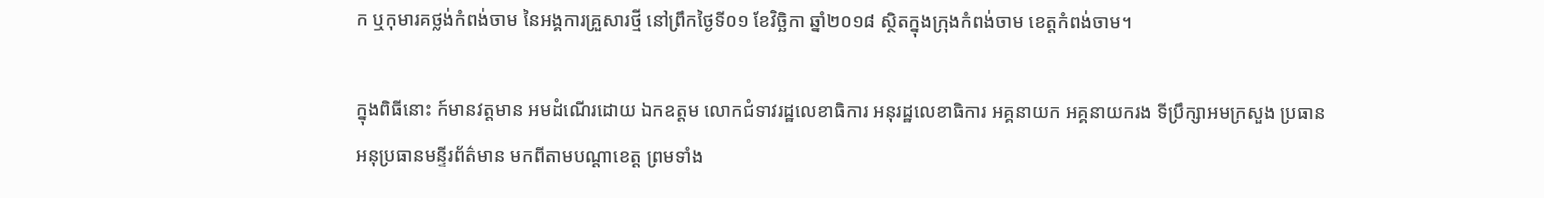ក ឬកុមារគថ្លង់កំពង់ចាម នៃអង្គការគ្រួសារថ្មី នៅព្រឹកថ្ងៃទី០១ ខែវិច្ឆិកា ឆ្នាំ២០១៨ ស្ថិតក្នុងក្រុងកំពង់ចាម ខេត្តកំពង់ចាម។

ក្នុងពិធីនោះ ក៍មានវត្តមាន អមដំណើរដោយ ឯកឧត្តម លោកជំទាវរដ្ឋលេខាធិការ អនុរដ្ឋលេខាធិការ អគ្គនាយក អគ្គនាយករង ទីប្រឹក្សាអមក្រសួង ប្រធាន អនុប្រធានមន្ទីរព័ត៌មាន មកពីតាមបណ្តាខេត្ត ព្រមទាំង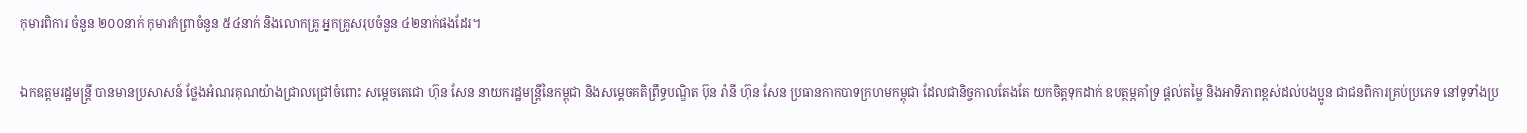កុមារពិការ ចំនួន ២០០នាក់ កុមារកំព្រាចំនួន ៥៤នាក់ និងលោកគ្រូ អ្នកគ្រូសរុបចំនួន ៤២នាក់ផងដែរ។

ឯកឧត្តមរដ្ឋមន្ត្រី បានមានប្រសាសន៍ ថ្លែងអំណរគុណយ៉ាងជ្រាលជ្រៅចំពោះ សម្តេចតេជោ ហ៊ុន សែន នាយករដ្ឋមន្រ្តីនៃកម្ពុជា និងសម្តេចគតិព្រឹទ្ធបណ្ឌិត ប៊ុន រ៉ានី ហ៊ុន សែន ប្រធានកាកបាទក្រហមកម្ពុជា ដែលជានិច្ចកាលតែងតែ យកចិត្តទុកដាក់ ឧបត្ថម្ភគាំទ្រ ផ្តល់តម្លៃ និងអាទិភាពខ្ពស់ដល់បងប្អូន ជាជនពិការគ្រប់ប្រភេទ នៅទូទាំងប្រ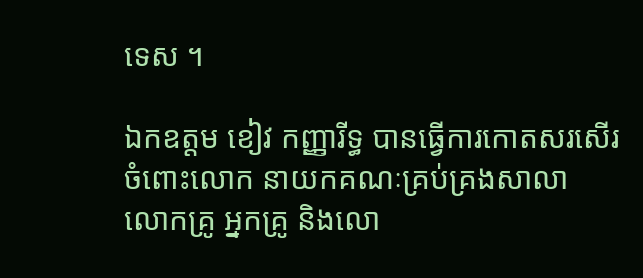ទេស ។

ឯកឧត្តម ខៀវ កញ្ញារីទ្ធ បានធ្វើការកោតសរសើរ ចំពោះលោក នាយកគណៈគ្រប់គ្រងសាលា លោកគ្រូ អ្នកគ្រូ និងលោ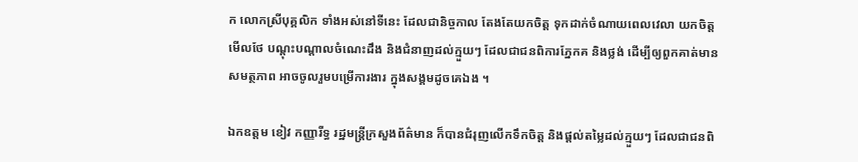ក លោកស្រីបុគ្គលិក ទាំងអស់នៅទីនេះ ដែលជានិច្ចកាល តែងតែយកចិត្ត ទុកដាក់ចំណាយពេលវេលា យកចិត្តមើលថែ បណ្តុះបណ្តាលចំណេះដឹង និងជំនាញដល់ក្មួយៗ ដែលជាជនពិការភ្នែកគ និងថ្លង់ ដើម្បីឲ្យពួកគាត់មានសមត្ថភាព អាចចូលរួមបម្រើការងារ ក្នុងសង្គមដូចគេឯង ។

ឯកឧត្តម ខៀវ កញ្ញារីទ្ធ រដ្ឋមន្ត្រីក្រសួងព័ត៌មាន ក៏បានជំរុញលើកទឹកចិត្ត និងផ្តល់តម្លៃដល់ក្មួយៗ ដែលជាជនពិ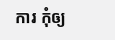ការ កុំឲ្យ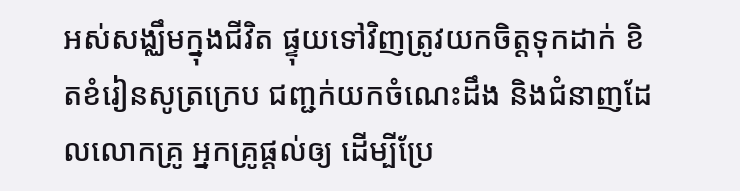អស់សង្ឈឹមក្នុងជីវិត ផ្ទុយទៅវិញត្រូវយកចិត្តទុកដាក់ ខិតខំរៀនសូត្រក្រេប ជញ្ជក់យកចំណេះដឹង និងជំនាញដែលលោកគ្រូ អ្នកគ្រូផ្តល់ឲ្យ ដើម្បីប្រែ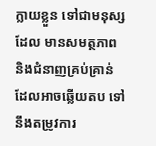ក្លាយខ្លួន ទៅជាមនុស្សដែល មានសមត្ថភាព និងជំនាញគ្រប់គ្រាន់ ដែលអាចឆ្លើយតប ទៅនឹងតម្រូវការ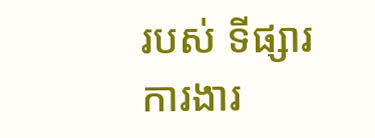របស់ ទីផ្សារការងារ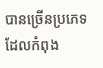បានច្រើនប្រភេទ ដែលកំពុង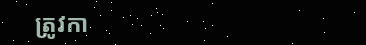ត្រូវកា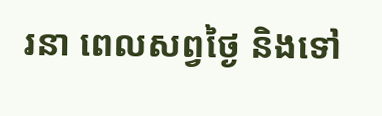រនា ពេលសព្វថ្ងៃ និងទៅ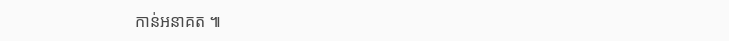កាន់អនាគត ៕